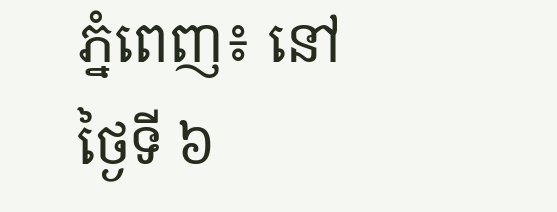ភ្នំពេញ៖ នៅថ្ងៃទី ៦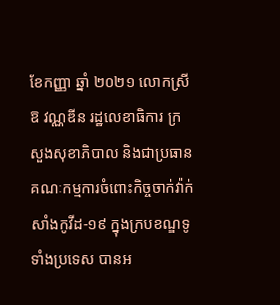ខែកញ្ញា ឆ្នាំ ២០២១ លោកស្រី ឱ វណ្ណឌីន រដ្ឋលេខាធិការ ក្រសួងសុខាភិបាល និងជាប្រធានគណៈកម្មការចំពោះកិច្ចចាក់វ៉ាក់សាំងកូវីដ-១៩ ក្នុងក្របខណ្ឌទូទាំងប្រទេស បានអ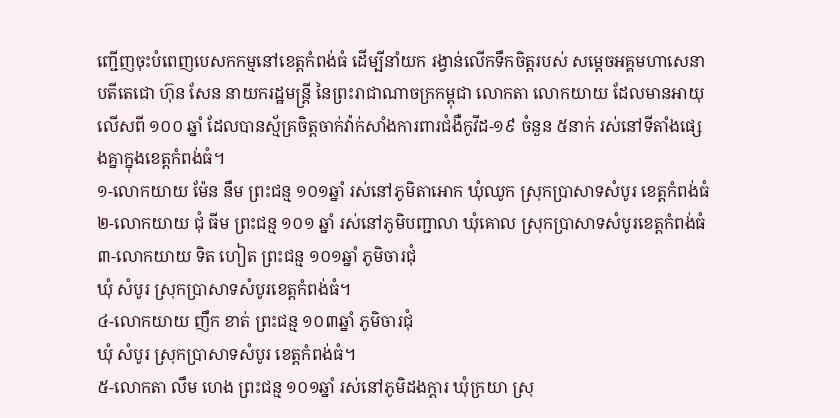ញ្ជើញចុះបំពេញបេសកកម្មនៅខេត្តកំពង់ធំ ដើម្បីនាំយក រង្វាន់លើកទឹកចិត្តរបស់ សម្តេចអគ្គមហាសេនាបតីតេជោ ហ៊ុន សែន នាយករដ្ឋមន្ត្រី នៃព្រះរាជាណាចក្រកម្ពុជា លោកតា លោកយាយ ដែលមានអាយុលើសពី ១០០ ឆ្នាំ ដែលបានស្ម័គ្រចិត្តចាក់វ៉ាក់សាំងការពារជំងឺកូវីដ-១៩ ចំនួន ៥នាក់ រស់នៅទីតាំងផ្សេងគ្នាក្នុងខេត្តកំពង់ធំ។
១-លោកយាយ ម៉ែន នឹម ព្រះជន្ម ១០១ឆ្នាំ រស់នៅភូមិតាអោក ឃុំឈូក ស្រុកប្រាសាទសំបូរ ខេត្តកំពង់ធំ
២-លោកយាយ ជុំ ធីម ព្រះជន្ម ១០១ ឆ្នាំ រស់នៅភូមិបញ្ជាលា ឃុំគោល ស្រុកប្រាសាទសំបូរខេត្តកំពង់ធំ
៣-លោកយាយ ទិត ហៀត ព្រះជន្ម ១០១ឆ្នាំ ភូមិចារជុំ
ឃុំ សំបូរ ស្រុកប្រាសាទសំបូរខេត្តកំពង់ធំ។
៤-លោកយាយ ញឹក ខាត់ ព្រះជន្ម ១០៣ឆ្នាំ ភូមិចារជុំ
ឃុំ សំបូរ ស្រុកប្រាសាទសំបូរ ខេត្តកំពង់ធំ។
៥-លោកតា លឹម ហេង ព្រះជន្ម ១០១ឆ្នាំ រស់នៅភូមិដងក្ដារ ឃុំក្រយា ស្រុ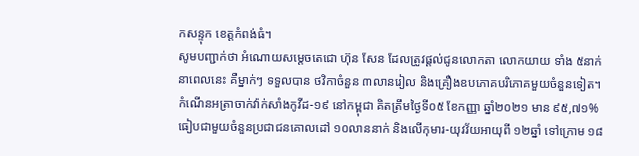កសន្ទុក ខេត្តកំពង់ធំ។
សូមបញ្ជាក់ថា អំណោយសម្តេចតេជោ ហ៊ុន សែន ដែលត្រូវផ្តល់ជូនលោកតា លោកយាយ ទាំង ៥នាក់ នាពេលនេះ គឺម្នាក់ៗ ទទួលបាន ថវិកាចំនួន ៣លានរៀល និងគ្រឿងឧបភោគបរិភោគមួយចំនួនទៀត។
កំណេីនអត្រាចាក់វ៉ាក់សាំងកូវីដ-១៩ នៅកម្ពុជា គិតត្រឹមថ្ងៃទី០៥ ខែកញ្ញា ឆ្នាំ២០២១ មាន ៩៥,៧១% ធៀបជាមួយចំនួនប្រជាជនគោលដៅ ១០លាននាក់ និងលើកុមារ-យុវវ័យអាយុពី ១២ឆ្នាំ ទៅក្រោម ១៨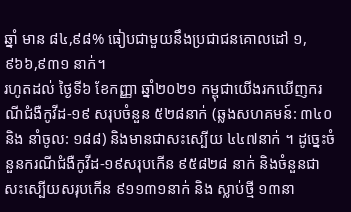ឆ្នាំ មាន ៨៤,៩៨% ធៀបជាមួយនឹងប្រជាជនគោលដៅ ១,៩៦៦,៩៣១ នាក់។
រហូតដល់ ថ្ងៃទី៦ ខែកញ្ញា ឆ្នាំ២០២១ កម្ពុជាយេីងរកឃេីញករណីជំងឺកូវីដ-១៩ សរុបចំនួន ៥២៨នាក់ (ឆ្លងសហគមន៍: ៣៤០ និង នាំចូល: ១៨៨) និងមានជាសះស្បេីយ ៤៤៧នាក់ ។ ដូច្នេះចំនួនករណីជំងឺកូវីដ-១៩សរុបកេីន ៩៥៨២៨ នាក់ និងចំនួនជាសះស្បេីយសរុបកេីន ៩១១៣១នាក់ និង ស្លាប់ថ្មី ១៣នា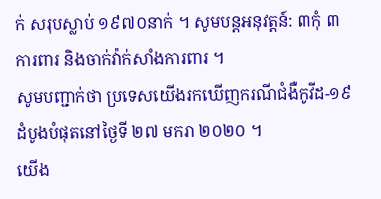ក់ សរុបស្លាប់ ១៩៧០នាក់ ។ សូមបន្តអនុវត្តន៍: ៣កុំ ៣ការពារ និងចាក់វ៉ាក់សាំងការពារ ។
សូមបញ្ជាក់ថា ប្រទេសយេីងរកឃេីញករណីជំងឺកូវីដ-១៩ដំបូងបំផុតនៅថ្ងៃទី ២៧ មករា ២០២០ ។
យេីង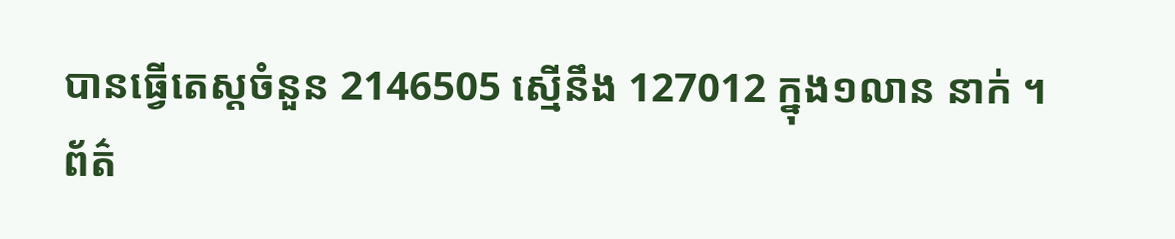បានធ្វេីតេស្តចំនួន 2146505 ស្មេីនឹង 127012 ក្នុង១លាន នាក់ ។
ព័ត៌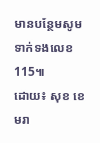មានបន្ថែមសូមទាក់ទងលេខ 115៕
ដោយ៖ សុខ ខេមរា